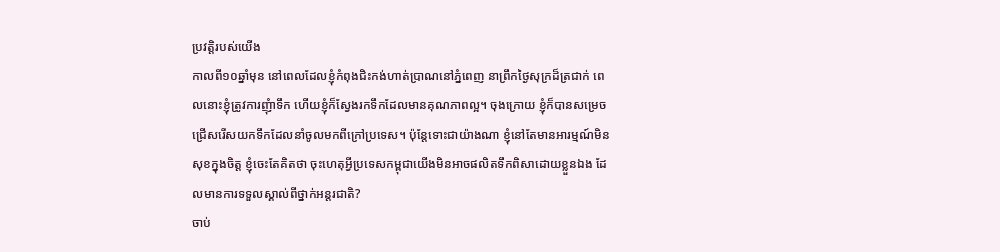ប្រវត្តិរបស់យើង
កាលពី១០ឆ្នាំមុន នៅពេលដែលខ្ញុំកំពុងជិះកង់ហាត់ប្រាណនៅភ្នំពេញ នាព្រឹកថ្ងៃសុក្រដ៏ត្រជាក់ ពេលនោះខ្ញុំត្រូវការញុំាទឹក ហើយខ្ញុំក៏ស្វែងរកទឹកដែលមានគុណភាពល្អ។ ចុងក្រោយ ខ្ញុំក៏បានសម្រេចជ្រើសរើសយកទឹកដែលនាំចូលមកពីក្រៅប្រទេស។ ប៉ុន្តែទោះជាយ៉ាងណា ខ្ញុំនៅតែមានអារម្មណ៍មិនសុខក្នុងចិត្ត ខ្ញុំចេះតែគិតថា ចុះហេតុអ្វីប្រទេសកម្ពុជាយើងមិនអាចផលិតទឹកពិសាដោយខ្លួនឯង ដែលមានការទទួលស្គាល់ពីថ្នាក់អន្តរជាតិ?
ចាប់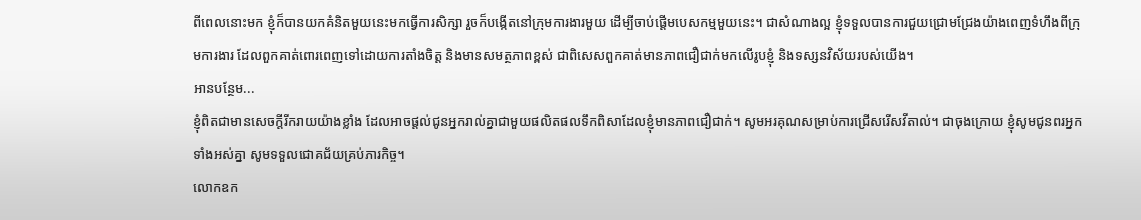ពីពេលនោះមក ខ្ញុំក៏បានយកគំនិតមួយនេះមកធ្វើការសិក្សា រួចក៏បង្កើតនៅក្រុមការងារមួយ ដើម្បីចាប់ផ្តើមបេសកម្មមួយនេះ។ ជាសំណាងល្អ ខ្ញុំទទួលបានការជួយជ្រោមជ្រែងយ៉ាងពេញទំហឹងពីក្រុមការងារ ដែលពួកគាត់ពោរពេញទៅដោយការតាំងចិត្ត និងមានសមត្ថភាពខ្ពស់ ជាពិសេសពួកគាត់មានភាពជឿជាក់មកលើរូបខ្ញុំ និងទស្សនវិស័យរបស់យើង។
អានបន្ថែម...
ខ្ញុំពិតជាមានសេចក្តីរីករាយយ៉ាងខ្លាំង ដែលអាចផ្តល់ជូនអ្នករាល់គ្នាជាមួយផលិតផលទឹកពិសាដែលខ្ញុំមានភាពជឿជាក់។ សូមអរគុណសម្រាប់ការជ្រើសរើសវីតាល់។ ជាចុងក្រោយ ខ្ញុំសូមជូនពរអ្នកទាំងអស់គ្នា សូមទទួលជោគជ័យគ្រប់ភារកិច្ច។
លោកឧក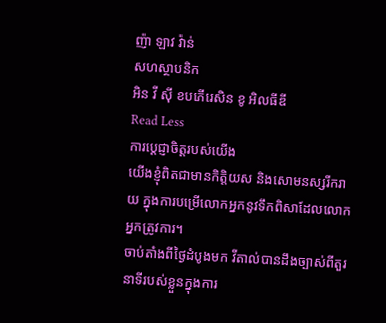ញ៉ា ឡាវ វ៉ាន់
សហស្ថាបនិក
អិន វី ស៊ី ខបភើរេសិន ខូ អិលធីឌី
Read Less
ការប្តេជ្ញាចិត្តរបស់យើង
យើងខ្ញុំពិតជាមានកិត្តិយស និងសោមនស្សរីករាយ ក្នុងការបម្រើលោកអ្នកនូវទឹកពិសាដែលលោកអ្នកត្រូវការ។
ចាប់តាំងពីថ្ងៃដំបូងមក វីតាល់បានដឹងច្បាស់ពីតួរនាទីរបស់ខ្លួនក្នុងការ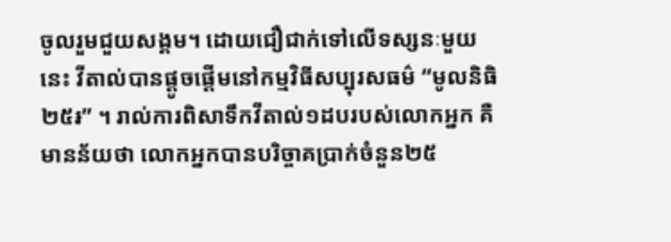ចូលរួមជួយសង្គម។ ដោយជឿជាក់ទៅលើទស្សនៈមួយនេះ វីតាល់បានផ្តូចផ្តើមនៅកម្មវិធីសប្បុរសធម៌ “មូលនិធិ២៥៛” ។ រាល់ការពិសាទឹកវីតាល់១ដបរបស់លោកអ្នក គឺមានន័យថា លោកអ្នកបានបរិច្ចាគប្រាក់ចំនួន២៥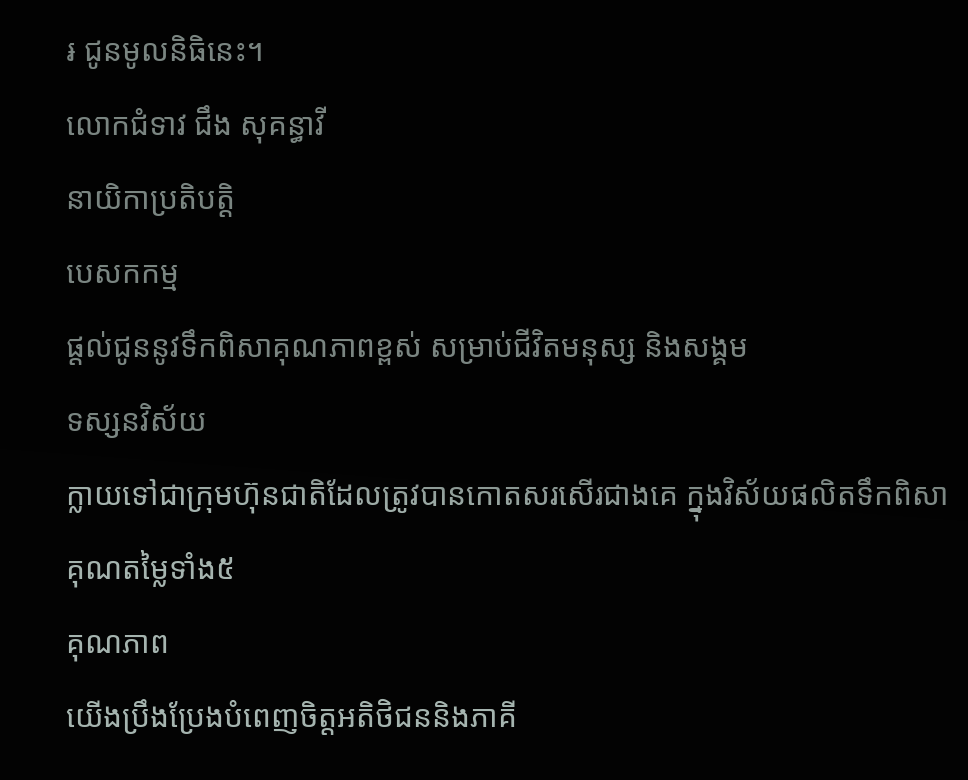៛ ជូនមូលនិធិនេះ។
លោកជំទាវ ជឹង សុគន្ធាវី
នាយិកាប្រតិបត្តិ
បេសកកម្ម
ផ្តល់ជូននូវទឹកពិសាគុណភាពខ្ពស់ សម្រាប់ជីវិតមនុស្ស និងសង្គម
ទស្សនវិស័យ
ក្លាយទៅជាក្រុមហ៊ុនជាតិដែលត្រូវបានកោតសរសើរជាងគេ ក្នុងវិស័យផលិតទឹកពិសា
គុណតម្លៃទាំង៥
គុណភាព
យើងប្រឹងប្រែងបំពេញចិត្តអតិថិជននិងភាគី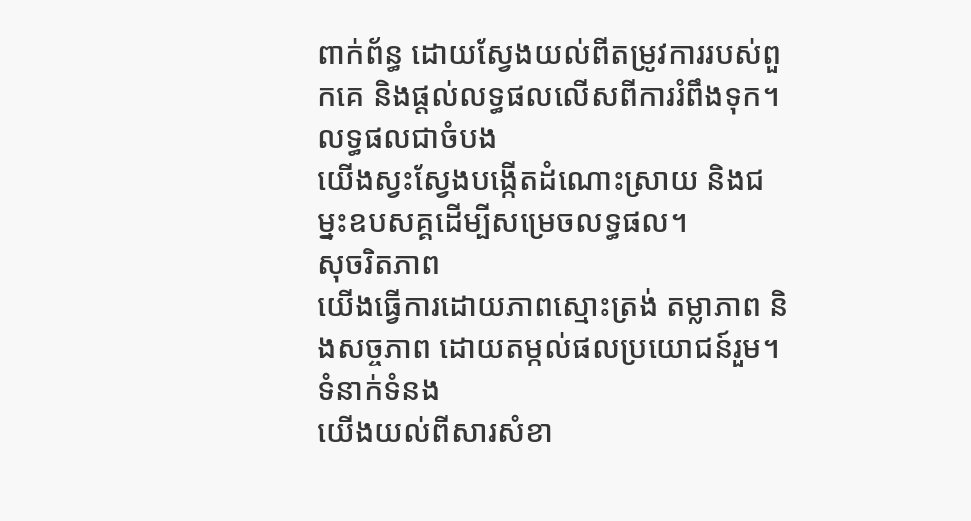ពាក់ព័ន្ធ ដោយស្វែងយល់ពីតម្រូវការរបស់ពួកគេ និងផ្តល់លទ្ធផលលើសពីការរំពឹងទុក។
លទ្ធផលជាចំបង
យើងស្វះស្វែងបង្កើតដំណោះស្រាយ និងជម្នះឧបសគ្គដើម្បីសម្រេចលទ្ធផល។
សុចរិតភាព
យើងធ្វើការដោយភាពស្មោះត្រង់ តម្លាភាព និងសច្ចភាព ដោយតម្កល់ផលប្រយោជន៍រួម។
ទំនាក់ទំនង
យើងយល់ពីសារសំខា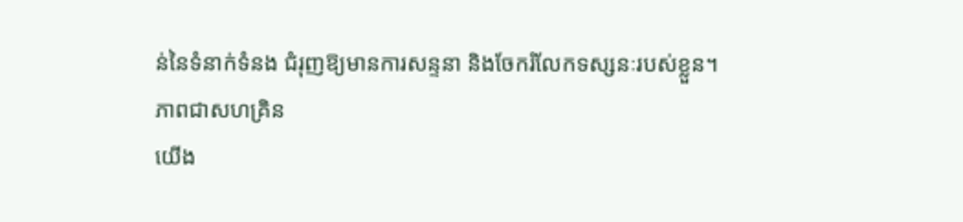ន់នៃទំនាក់ទំនង ជំរុញឱ្យមានការសន្ទនា និងចែករំលែកទស្សនៈរបស់ខ្លួន។
ភាពជាសហគ្រិន
យើង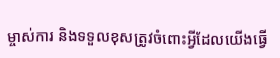ម្ចាស់ការ និងទទួលខុសត្រូវចំពោះអ្វីដែលយើងធ្វើ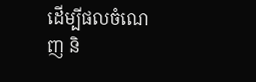ដើម្បីផលចំណេញ និ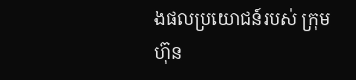ងផលប្រយោជន៍របស់ ក្រុមហ៊ុន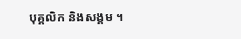បុគ្គលិក និងសង្គម ។